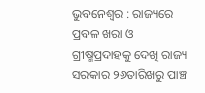ଭୁବନେଶ୍ୱର : ରାଜ୍ୟରେ ପ୍ରବଳ ଖରା ଓ ଗ୍ରୀଷ୍ମପ୍ରଦାହକୁ ଦେଖି ରାଜ୍ୟ ସରକାର ୨୬ତାରିଖରୁ ପାଞ୍ଚ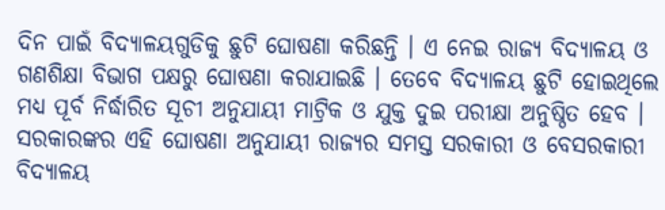ଦିନ ପାଇଁ ବିଦ୍ୟାଳୟଗୁଡିକୁ ଛୁଟି ଘୋଷଣା କରିଛନ୍ତି । ଏ ନେଇ ରାଜ୍ୟ ବିଦ୍ୟାଳୟ ଓ ଗଣଶିକ୍ଷା ବିଭାଗ ପକ୍ଷରୁ ଘୋଷଣା କରାଯାଇଛି । ତେବେ ବିଦ୍ୟାଳୟ ଛୁଟି ହୋଇଥିଲେ ମଧ୍ୟ ପୂର୍ବ ନିର୍ଦ୍ଧାରିତ ସୂଚୀ ଅନୁଯାୟୀ ମାଟ୍ରିକ ଓ ଯୁକ୍ତ ଦୁଇ ପରୀକ୍ଷା ଅନୁଷ୍ଠିତ ହେବ ।
ସରକାରଙ୍କର ଏହି ଘୋଷଣା ଅନୁଯାୟୀ ରାଜ୍ୟର ସମସ୍ତ ସରକାରୀ ଓ ବେସରକାରୀ ବିଦ୍ୟାଳୟ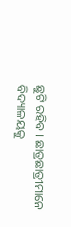ଛୁଟି ରହିବ । ଛାତ୍ରଛାତ୍ରୀମାନେ ବିଦ୍ୟାଳୟକୁ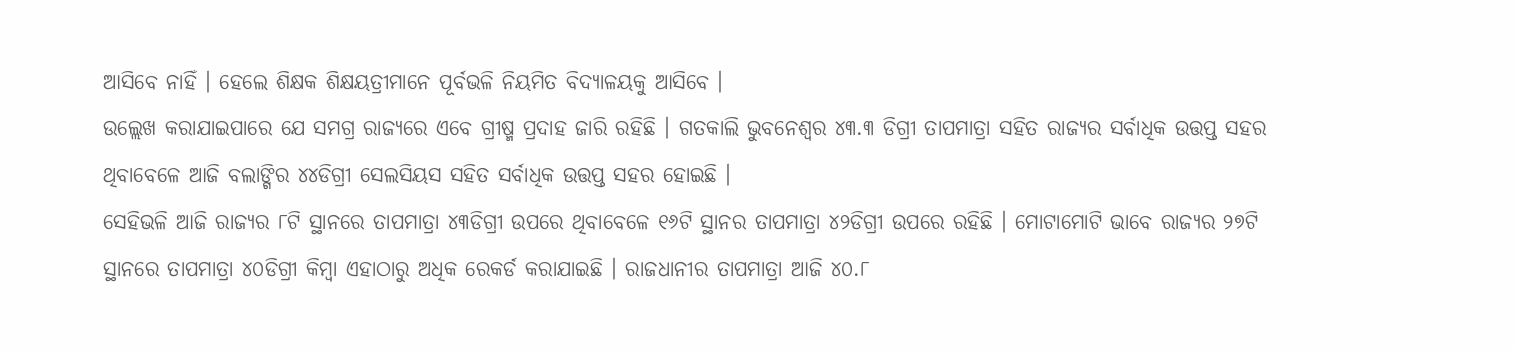ଆସିବେ ନାହିଁ । ହେଲେ ଶିକ୍ଷକ ଶିକ୍ଷୟତ୍ରୀମାନେ ପୂର୍ବଭଳି ନିୟମିତ ବିଦ୍ୟାଳୟକୁ ଆସିବେ ।
ଉଲ୍ଲେଖ କରାଯାଇପାରେ ଯେ ସମଗ୍ର ରାଜ୍ୟରେ ଏବେ ଗ୍ରୀଷ୍ମ ପ୍ରଦାହ ଜାରି ରହିଛି । ଗତକାଲି ଭୁବନେଶ୍ୱର ୪୩.୩ ଡିଗ୍ରୀ ତାପମାତ୍ରା ସହିତ ରାଜ୍ୟର ସର୍ବାଧିକ ଉତ୍ତପ୍ତ ସହର ଥିବାବେଳେ ଆଜି ବଲାଙ୍ଗିର ୪୪ଡିଗ୍ରୀ ସେଲସିୟସ ସହିତ ସର୍ବାଧିକ ଉତ୍ତପ୍ତ ସହର ହୋଇଛି ।
ସେହିଭଳି ଆଜି ରାଜ୍ୟର ୮ଟି ସ୍ଥାନରେ ତାପମାତ୍ରା ୪୩ଡିଗ୍ରୀ ଉପରେ ଥିବାବେଳେ ୧୬ଟି ସ୍ଥାନର ତାପମାତ୍ରା ୪୨ଡିଗ୍ରୀ ଉପରେ ରହିଛି । ମୋଟାମୋଟି ଭାବେ ରାଜ୍ୟର ୨୭ଟି ସ୍ଥାନରେ ତାପମାତ୍ରା ୪୦ଡିଗ୍ରୀ କିମ୍ବା ଏହାଠାରୁ ଅଧିକ ରେକର୍ଡ କରାଯାଇଛି । ରାଜଧାନୀର ତାପମାତ୍ରା ଆଜି ୪୦.୮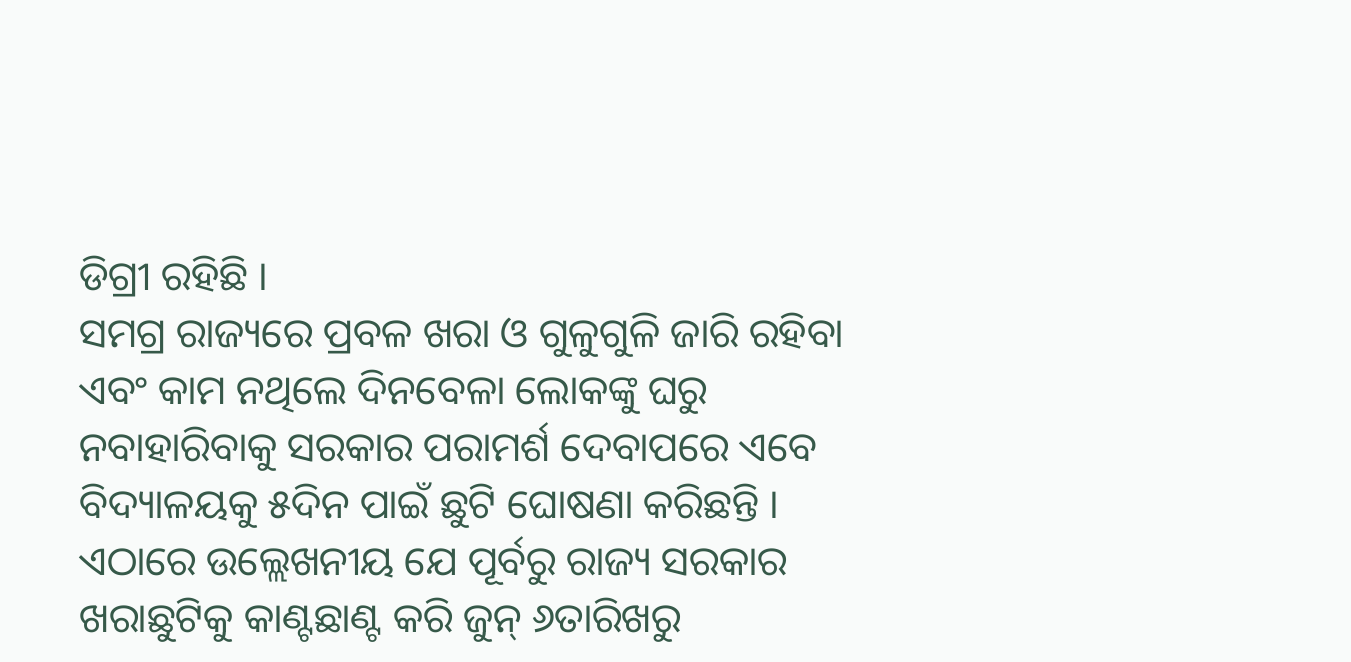ଡିଗ୍ରୀ ରହିଛି ।
ସମଗ୍ର ରାଜ୍ୟରେ ପ୍ରବଳ ଖରା ଓ ଗୁଳୁଗୁଳି ଜାରି ରହିବା ଏବଂ କାମ ନଥିଲେ ଦିନବେଳା ଲୋକଙ୍କୁ ଘରୁ ନବାହାରିବାକୁ ସରକାର ପରାମର୍ଶ ଦେବାପରେ ଏବେ ବିଦ୍ୟାଳୟକୁ ୫ଦିନ ପାଇଁ ଛୁଟି ଘୋଷଣା କରିଛନ୍ତି ।
ଏଠାରେ ଉଲ୍ଲେଖନୀୟ ଯେ ପୂର୍ବରୁ ରାଜ୍ୟ ସରକାର ଖରାଛୁଟିକୁ କାଣ୍ଟଛାଣ୍ଟ କରି ଜୁନ୍ ୬ତାରିଖରୁ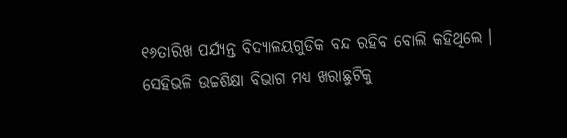୧୬ତାରିଖ ପର୍ଯ୍ୟନ୍ତ ବିଦ୍ୟାଳୟଗୁଡିକ ବନ୍ଦ ରହିବ ବୋଲି କହିଥିଲେ । ସେହିଭଳି ଉଚ୍ଚଶିକ୍ଷା ବିଭାଗ ମଧ୍ୟ ଖରାଛୁଟିକୁ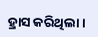ହ୍ରାସ କରିଥିଲା ।